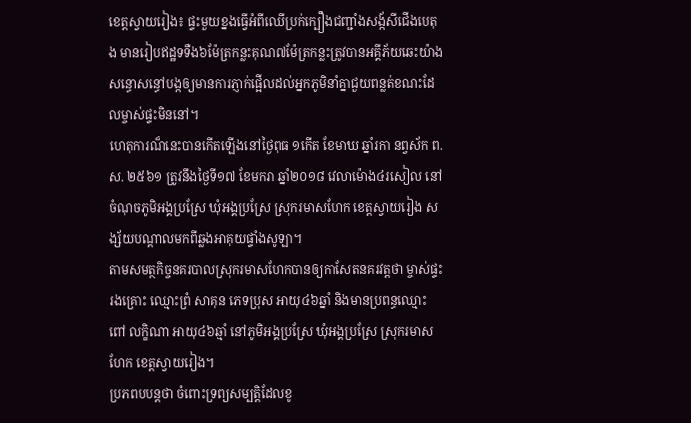ខេត្តស្វាយរៀង៖ ផ្ទះមួយខ្នងធ្វេីអំពីឈើប្រក់ក្បឿងជញ្ជាំងសង្ក័សីជើងបេតុង មានរៀបឥដ្ឋទទឺង៦ម៉ែត្រកន្លះគុណ៧ម៉ែត្រកន្លះត្រូវបានអគ្គីភ័យឆេះយ៉ាងសន្ធោសន្ធៅបង្កឲ្យមានការភ្ញាក់ផ្អើលដល់អ្នកភូមិនាំគ្នាជួយពន្លត់ខណះដែលម្ចាស់ផ្ទះមិននៅ។
ហេតុការណ៏នេះបានកើតឡើងនៅថ្ងៃពុធ ១កើត ខែមាឃ ឆ្នាំរកា នព្វស័ក ព.ស. ២៥៦១ ត្រូវនឹងថ្ងៃទី១៧ ខែមករា ឆ្នាំ២០១៨ វេលាម៉ោង៤រសៀល នៅចំណុចភូមិអង្គប្រស្រែ ឃុំអង្គប្រស្រែ ស្រុករមាសហែក ខេត្តស្វាយរៀង សង្ស័យបណ្ដាលមកពីឆ្លងអាគុយផ្ទាំងសូឡា។
តាមសមត្ថកិច្ចនគរបាលស្រុករមាសហែកបានឲ្យកាសែតនគរវត្តថា ម្ចាស់ផ្ទះ រងគ្រោះ ឈ្មោះព្រំ សាគុន ភេទប្រុស អាយុ៤៦ឆ្នាំ និងមានប្រពន្ធឈ្មោះ ពៅ លក្ខិណា អាយុ៤៦ឆ្មាំ នៅភូមិអង្គប្រស្រែ ឃុំអង្គប្រស្រែ ស្រុករមាសហែក ខេត្តស្វាយរៀង។
ប្រភពបបន្តថា ចំពោះទ្រព្យសម្បត្តិដែលខូ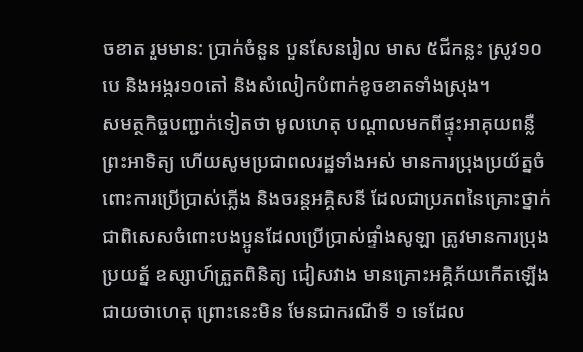ចខាត រួមមាន: ប្រាក់ចំនួន បួនសែនរៀល មាស ៥ជីកន្លះ ស្រូវ១០បេ និងអង្ករ១០តៅ និងសំលៀកបំពាក់ខូចខាតទាំងស្រុង។
សមត្ថកិច្ចបញ្ជាក់ទៀតថា មូលហេតុ បណ្តាលមកពីផ្ទុះអាគុយពន្លឺ ព្រះអាទិត្យ ហេីយសូមប្រជាពលរដ្ឋទាំងអស់ មានការប្រុងប្រយ័ត្នចំពោះការប្រើប្រាស់ភ្លើង និងចរន្តអគ្គិសនី ដែលជាប្រភពនៃគ្រោះថ្នាក់ ជាពិសេសចំពោះបងប្អូនដែលប្រើប្រាស់ផ្ទាំងសូឡា ត្រូវមានការប្រុងប្រយត្ន័ ឧស្សាហ៍ត្រួតពិនិត្យ ជៀសវាង មានគ្រោះអគ្គិភ័យកើតឡើងជាយថាហេតុ ព្រោះនេះមិន មែនជាករណីទី ១ ទេដែល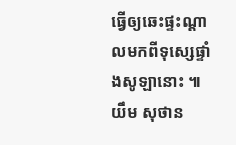ធ្វើឲ្យឆេះផ្ទះណ្តាលមកពីទុស្សេផ្ទាំងសូឡានោះ ៕ យឹម សុថាន